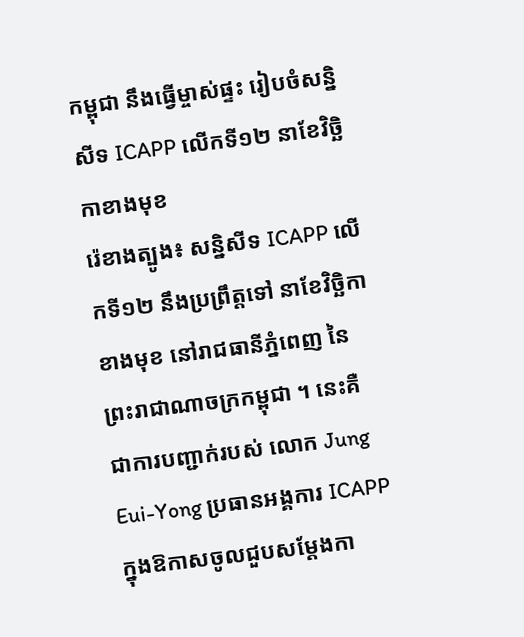កម្ពុជា នឹងធ្វើម្ចាស់ផ្ទះ រៀបចំសន្និសីទ ICAPP លើកទី១២ នាខែវិច្ឆិកាខាងមុខ
រ៉េខាងត្បូង៖ សន្និសីទ ICAPP លើកទី១២ នឹងប្រព្រឹត្តទៅ នាខែវិច្ឆិកាខាងមុខ នៅរាជធានីភ្នំពេញ នៃព្រះរាជាណាចក្រកម្ពុជា ។ នេះគឺជាការបញ្ជាក់របស់ លោក Jung Eui-Yong ប្រធានអង្គការ ICAPP ក្នុងឱកាសចូលជួបសម្ដែងកា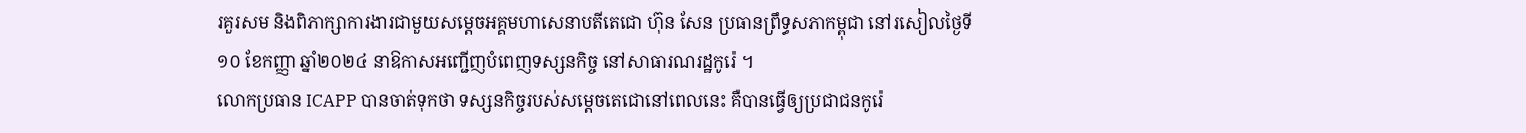រគួរសម និងពិភាក្សាការងារជាមួយសម្ដេចអគ្គមហាសេនាបតីតេជោ ហ៊ុន សែន ប្រធានព្រឹទ្ធសភាកម្ពុជា នៅរសៀលថ្ងៃទី១០ ខែកញ្ញា ឆ្នាំ២០២៤ នាឱកាសអញ្ជើញបំពេញទស្សនកិច្ច នៅសាធារណរដ្ឋកូរ៉េ ។
លោកប្រធាន ICAPP បានចាត់ទុកថា ទស្សនកិច្ចរបស់សម្ដេចតេជោនៅពេលនេះ គឺបានធ្វើឲ្យប្រជាជនកូរ៉េ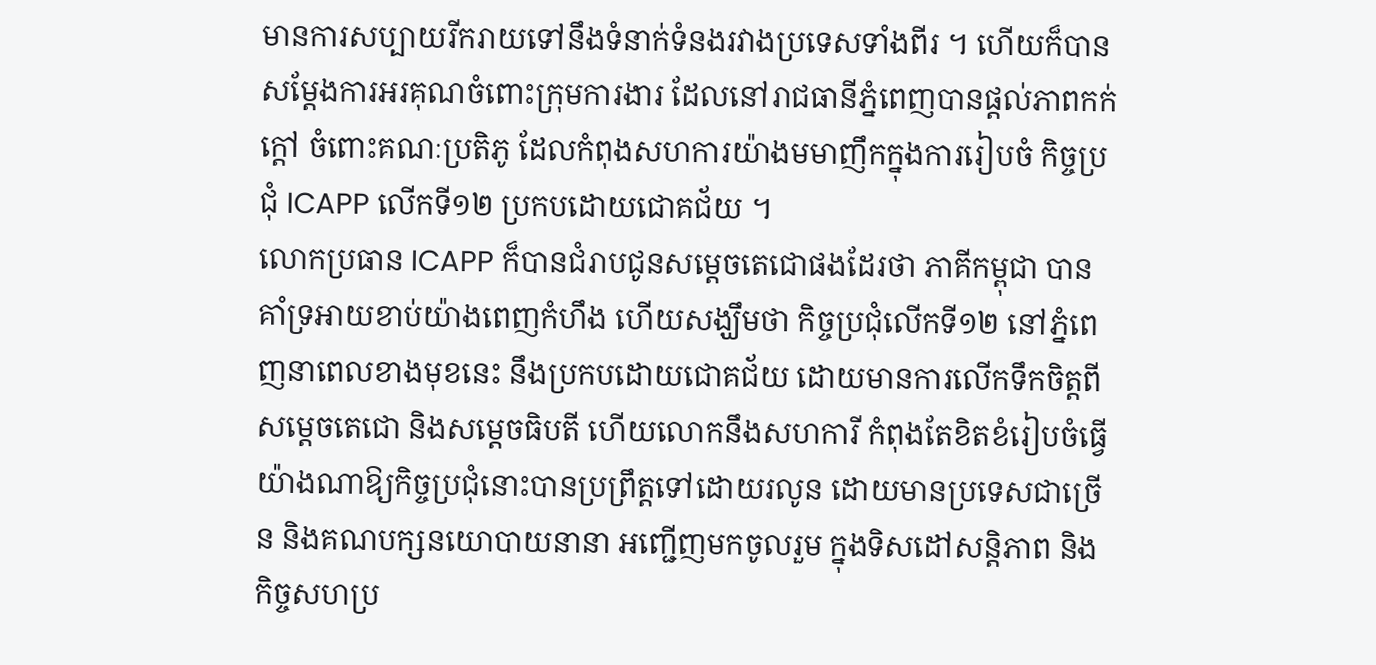មានការសប្បាយរីករាយទៅនឹងទំនាក់ទំនងរវាងប្រទេសទាំងពីរ ។ ហើយក៏បានសម្ដែងការអរគុណចំពោះក្រុមការងារ ដែលនៅរាជធានីភ្នំពេញបានផ្ដល់ភាពកក់ក្ដៅ ចំពោះគណៈប្រតិភូ ដែលកំពុងសហការយ៉ាងមមាញឹកក្នុងការរៀបចំ កិច្ចប្រជុំ ICAPP លើកទី១២ ប្រកបដោយជោគជ័យ ។
លោកប្រធាន ICAPP ក៏បានជំរាបជូនសម្ដេចតេជោផងដែរថា ភាគីកម្ពុជា បានគាំទ្រអាយខាប់យ៉ាងពេញកំហឹង ហើយសង្ឃឹមថា កិច្ចប្រជុំលើកទី១២ នៅភ្នំពេញនាពេលខាងមុខនេះ នឹងប្រកបដោយជោគជ័យ ដោយមានការលើកទឹកចិត្តពីសម្ដេចតេជោ និងសម្ដេចធិបតី ហើយលោកនឹងសហការី កំពុងតែខិតខំរៀបចំធ្វើយ៉ាងណាឱ្យកិច្ចប្រជុំនោះបានប្រព្រឹត្តទៅដោយរលូន ដោយមានប្រទេសជាច្រើន និងគណបក្សនយោបាយនានា អញ្ជើញមកចូលរួម ក្នុងទិសដៅសន្តិភាព និងកិច្ចសហប្រ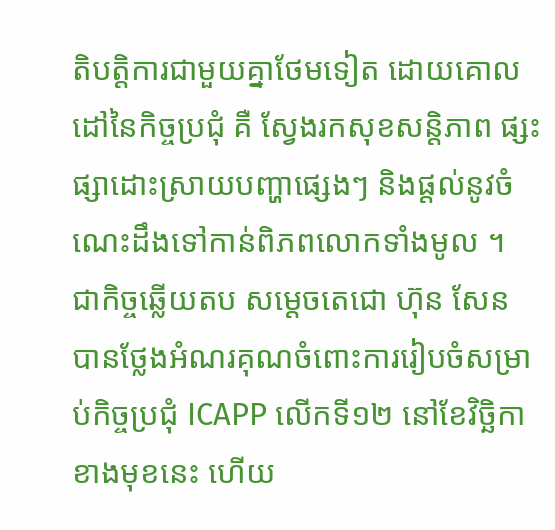តិបត្តិការជាមួយគ្នាថែមទៀត ដោយគោលដៅនៃកិច្ចប្រជុំ គឺ ស្វែងរកសុខសន្តិភាព ផ្សះផ្សាដោះស្រាយបញ្ហាផ្សេងៗ និងផ្ដល់នូវចំណេះដឹងទៅកាន់ពិភពលោកទាំងមូល ។
ជាកិច្ចឆ្លើយតប សម្ដេចតេជោ ហ៊ុន សែន បានថ្លែងអំណរគុណចំពោះការរៀបចំសម្រាប់កិច្ចប្រជុំ ICAPP លើកទី១២ នៅខែវិច្ឆិកាខាងមុខនេះ ហើយ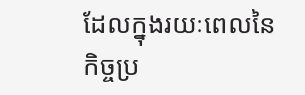ដែលក្នុងរយៈពេលនៃកិច្ចប្រ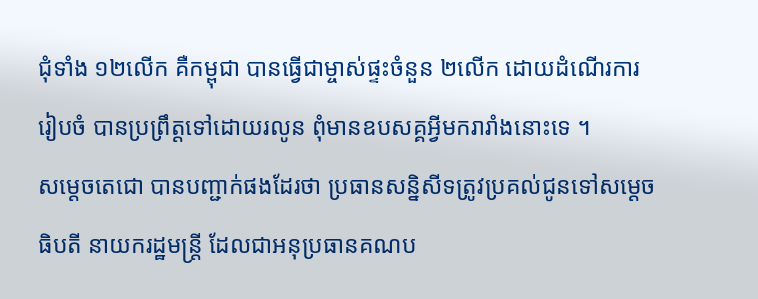ជុំទាំង ១២លើក គឺកម្ពុជា បានធ្វើជាម្ចាស់ផ្ទះចំនួន ២លើក ដោយដំណើរការរៀបចំ បានប្រព្រឹត្តទៅដោយរលូន ពុំមានឧបសគ្គអ្វីមករារាំងនោះទេ ។
សម្ដេចតេជោ បានបញ្ជាក់ផងដែរថា ប្រធានសន្និសីទត្រូវប្រគល់ជូនទៅសម្ដេចធិបតី នាយករដ្ឋមន្ត្រី ដែលជាអនុប្រធានគណប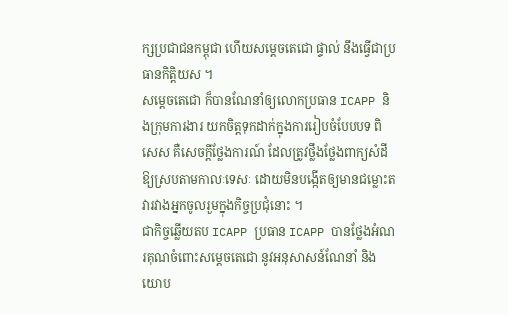ក្សប្រជាជនកម្ពុជា ហើយសម្ដេចតេជោ ផ្ទាល់ នឹងធ្វើជាប្រធានកិត្តិយស ។
សម្ដេចតេជោ ក៏បានណែនាំឲ្យលោកប្រធាន ICAPP និងក្រុមការងារ យកចិត្តទុកដាក់ក្នុងការរៀបចំបែបបទ ពិសេស គឺសេចក្ដីថ្លែងការណ៍ ដែលត្រូវថ្លឹងថ្លែងពាក្យសំដីឱ្យស្របតាមកាលៈទេសៈ ដោយមិនបង្កើតឲ្យមានជម្លោះតវារវាងអ្នកចូលរួមក្នុងកិច្ចប្រជុំនោះ ។
ជាកិច្ចឆ្លើយតប ICAPP ប្រធាន ICAPP បានថ្លែងអំណរគុណចំពោះសម្ដេចតេជោ នូវអនុសាសន៍ណែនាំ និងយោប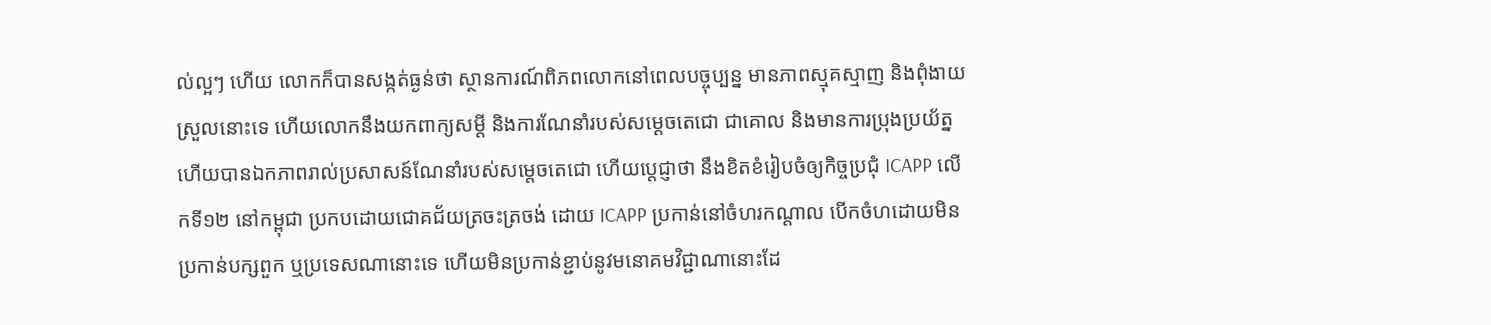ល់ល្អៗ ហើយ លោកក៏បានសង្កត់ធ្ងន់ថា ស្ថានការណ៍ពិភពលោកនៅពេលបច្ចុប្បន្ន មានភាពស្មុគស្មាញ និងពុំងាយស្រួលនោះទេ ហើយលោកនឹងយកពាក្យសម្ដី និងការណែនាំរបស់សម្ដេចតេជោ ជាគោល និងមានការប្រុងប្រយ័ត្ន ហើយបានឯកភាពរាល់ប្រសាសន៍ណែនាំរបស់សម្ដេចតេជោ ហើយប្ដេជ្ញាថា នឹងខិតខំរៀបចំឲ្យកិច្ចប្រជុំ ICAPP លើកទី១២ នៅកម្ពុជា ប្រកបដោយជោគជ័យត្រចះត្រចង់ ដោយ ICAPP ប្រកាន់នៅចំហរកណ្ដាល បើកចំហដោយមិនប្រកាន់បក្សពួក ឬប្រទេសណានោះទេ ហើយមិនប្រកាន់ខ្ជាប់នូវមនោគមវិជ្ជាណានោះដែ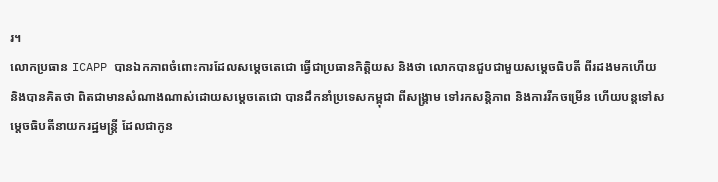រ។
លោកប្រធាន ICAPP បានឯកភាពចំពោះការដែលសម្ដេចតេជោ ធ្វើជាប្រធានកិត្តិយស និងថា លោកបានជួបជាមួយសម្ដេចធិបតី ពីរដងមកហើយ និងបានគិតថា ពិតជាមានសំណាងណាស់ដោយសម្ដេចតេជោ បានដឹកនាំប្រទេសកម្ពុជា ពីសង្គ្រាម ទៅរកសន្តិភាព និងការរីកចម្រើន ហើយបន្តទៅសម្ដេចធិបតីនាយករដ្ឋមន្ត្រី ដែលជាកូន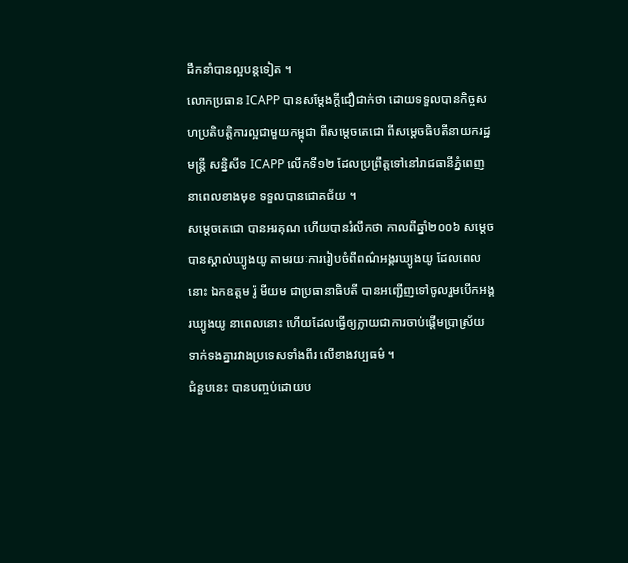ដឹកនាំបានល្អបន្តទៀត ។
លោកប្រធាន ICAPP បានសម្ដែងក្ដីជឿជាក់ថា ដោយទទួលបានកិច្ចសហប្រតិបត្តិការល្អជាមួយកម្ពុជា ពីសម្ដេចតេជោ ពីសម្ដេចធិបតីនាយករដ្ឋមន្ត្រី សន្និសីទ ICAPP លើកទី១២ ដែលប្រព្រឹត្តទៅនៅរាជធានីភ្នំពេញ នាពេលខាងមុខ ទទួលបានជោគជ័យ ។
សម្ដេចតេជោ បានអរគុណ ហើយបានរំលឹកថា កាលពីឆ្នាំ២០០៦ សម្ដេចបានស្គាល់ឃ្យូងយូ តាមរយៈការរៀបចំពីពណ៌អង្គរឃ្យូងយូ ដែលពេលនោះ ឯកឧត្តម រ៉ូ មីយម ជាប្រធានាធិបតី បានអញ្ជើញទៅចូលរួមបើកអង្គរឃ្យូងយូ នាពេលនោះ ហើយដែលធ្វើឲ្យក្លាយជាការចាប់ផ្ដើមប្រាស្រ័យទាក់ទងគ្នារវាងប្រទេសទាំងពីរ លើខាងវប្បធម៌ ។
ជំនួបនេះ បានបញ្ចប់ដោយប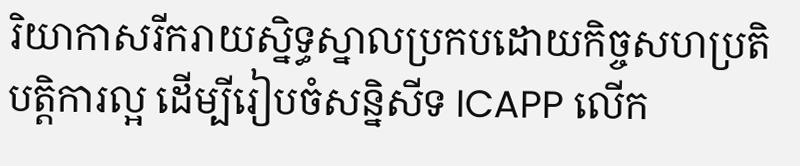រិយាកាសរីករាយស្និទ្ធស្នាលប្រកបដោយកិច្ចសហប្រតិបត្តិការល្អ ដើម្បីរៀបចំសន្និសីទ ICAPP លើក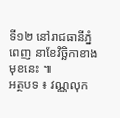ទី១២ នៅរាជធានីភ្នំពេញ នាខែវិច្ឆិកាខាងមុខនេះ ៕
អត្ថបទ ៖ វណ្ណលុក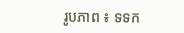រូបភាព ៖ ទទក